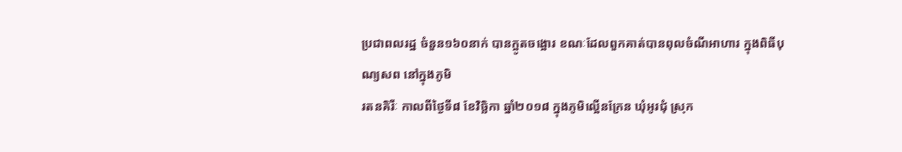ប្រជាពលរដ្ឋ ចំនួន១៦០នាក់ បានក្អូតចង្អោរ ខណៈដែលពួកគាត់បានពុលចំណីអាហារ ក្នុងពិធីបុណ្យសព នៅក្នុងភូមិ
រតនគិរីៈ កាលពីថ្ងៃទី៨ ខែវិច្ឆិកា ឆ្នាំ២០១៨ ក្នុងភូមិល្អើនក្រែន ឃុំអូរជុំ ស្រុក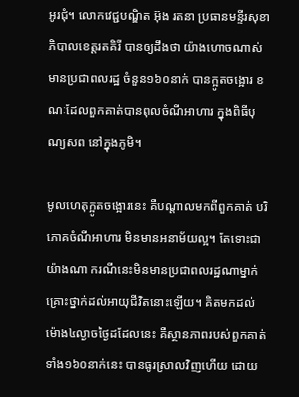អូរជុំ។ លោកវេជ្ជបណ្ឌិត អ៊ុង រតនា ប្រធានមន្ទីរសុខាភិបាលខេត្តរតគិរី បានឲ្យដឹងថា យ៉ាងហោចណាស់ មានប្រជាពលរដ្ឋ ចំនួន១៦០នាក់ បានក្អូតចង្អោរ ខណៈដែលពួកគាត់បានពុលចំណីអាហារ ក្នុងពិធីបុណ្យសព នៅក្នុងភូមិ។

មូលហេតុក្អូតចង្អោរនេះ គឺបណ្តាលមកពីពួកគាត់ បរិភោគចំណីអាហារ មិនមានអនាម័យល្អ។ តែទោះជាយ៉ាងណា ករណីនេះមិនមានប្រជាពលរដ្ឋណាម្នាក់ គ្រោះថ្នាក់ដល់អាយុជីវិតនោះឡើយ។ គិតមកដល់ម៉ោង៤ល្ងាចថ្ងៃដដែលនេះ គឺស្ថានភាពរបស់ពួកគាត់ទាំង១៦០នាក់នេះ បានធូរស្រាលវិញហើយ ដោយ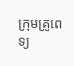ក្រុមគ្រូពេទ្យ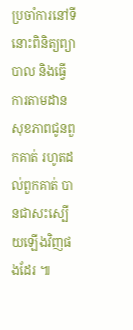ប្រចាំការនៅទីនោះពិនិត្យព្យាបាល និងធ្វើការតាមដានសុខភាពជូនពួកគាត់ រហូតដល់ពួកគាត់ បានជាសះស្បើយឡើងវិញផងដែរ ៕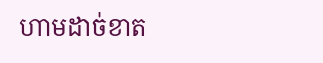ហាមដាច់ខាត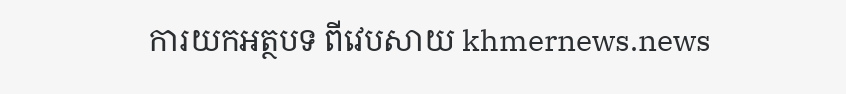ការយកអត្ថបទ ពីវេបសាយ khmernews.news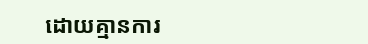ដោយគ្មានការ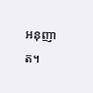អនុញាត។